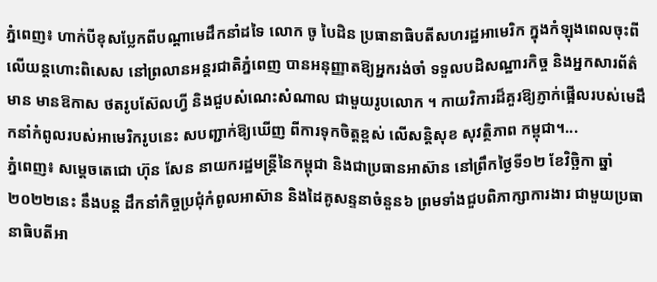ភ្នំពេញ៖ ហាក់បីខុសប្លែកពីបណ្ដាមេដឹកនាំដទៃ លោក ចូ បៃដិន ប្រធានាធិបតីសហរដ្ឋអាមេរិក ក្នុងកំឡុងពេលចុះពីលើយន្ដហោះពិសេស នៅព្រលានអន្តរជាតិភ្នំពេញ បានអនុញ្ញាតឱ្យអ្នករង់ចាំ ទទួលបដិសណ្ឋារកិច្ច និងអ្នកសារព័ត៌មាន មានឱកាស ថតរូបស៊ែលហ្វី និងជួបសំណេះសំណាល ជាមួយរូបលោក ។ កាយវិការដ៏គួរឱ្យភ្ញាក់ផ្អើលរបស់មេដឹកនាំកំពូលរបស់អាមេរិករូបនេះ សបញ្ជាក់ឱ្យឃើញ ពីការទុកចិត្តខ្ពស់ លើសន្តិសុខ សុវត្ថិភាព កម្ពុជា។...
ភ្នំពេញ៖ សម្តេចតេជោ ហ៊ុន សែន នាយករដ្ឋមន្រ្តីនៃកម្ពុជា និងជាប្រធានអាស៊ាន នៅព្រឹកថ្ងៃទី១២ ខែវិច្ឆិកា ឆ្នាំ២០២២នេះ នឹងបន្ត ដឹកនាំកិច្ចប្រជុំកំពូលអាស៊ាន និងដៃគូសន្ទនាចំនួន៦ ព្រមទាំងជួបពិភាក្សាការងារ ជាមួយប្រធានាធិបតីអា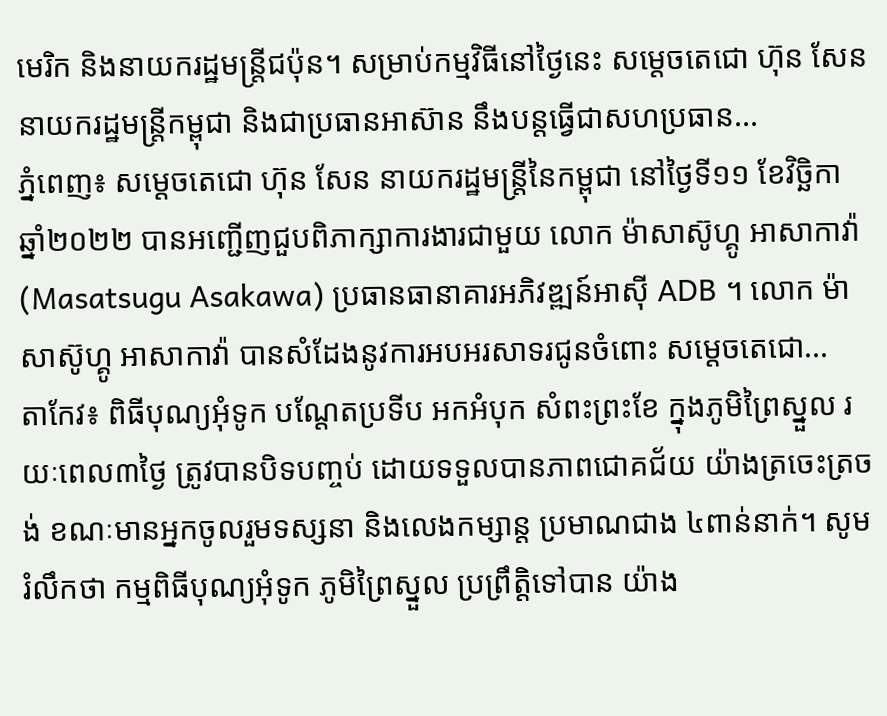មេរិក និងនាយករដ្ឋមន្ត្រីជប៉ុន។ សម្រាប់កម្មវិធីនៅថ្ងៃនេះ សម្តេចតេជោ ហ៊ុន សែន នាយករដ្ឋមន្ត្រីកម្ពុជា និងជាប្រធានអាស៊ាន នឹងបន្តធ្វើជាសហប្រធាន...
ភ្នំពេញ៖ សម្ដេចតេជោ ហ៊ុន សែន នាយករដ្ឋមន្ត្រីនៃកម្ពុជា នៅថ្ងៃទី១១ ខែវិច្ឆិកា ឆ្នាំ២០២២ បានអញ្ជើញជួបពិភាក្សាការងារជាមួយ លោក ម៉ាសាស៊ូហ្គូ អាសាកាវ៉ា (Masatsugu Asakawa) ប្រធានធានាគារអភិវឌ្ឍន៍អាស៊ី ADB ។ លោក ម៉ាសាស៊ូហ្គូ អាសាកាវ៉ា បានសំដែងនូវការអបអរសាទរជូនចំពោះ សម្ដេចតេជោ...
តាកែវ៖ ពិធីបុណ្យអុំទូក បណ្ដែតប្រទីប អកអំបុក សំពះព្រះខែ ក្នុងភូមិព្រៃស្នួល រយៈពេល៣ថ្ងៃ ត្រូវបានបិទបញ្ចប់ ដោយទទួលបានភាពជោគជ័យ យ៉ាងត្រចេះត្រចង់ ខណៈមានអ្នកចូលរួមទស្សនា និងលេងកម្សាន្ត ប្រមាណជាង ៤ពាន់នាក់។ សូមរំលឹកថា កម្មពិធីបុណ្យអុំទូក ភូមិព្រៃស្នួល ប្រព្រឹត្តិទៅបាន យ៉ាង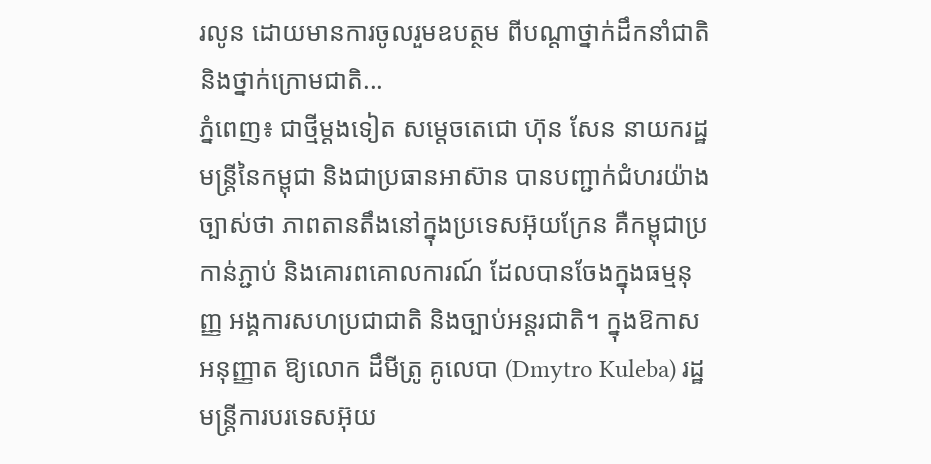រលូន ដោយមានការចូលរួមឧបត្ថម ពីបណ្ដាថ្នាក់ដឹកនាំជាតិ និងថ្នាក់ក្រោមជាតិ...
ភ្នំពេញ៖ ជាថ្មីម្ដងទៀត សម្ដេចតេជោ ហ៊ុន សែន នាយករដ្ឋមន្រ្តីនៃកម្ពុជា និងជាប្រធានអាស៊ាន បានបញ្ជាក់ជំហរយ៉ាងច្បាស់ថា ភាពតានតឹងនៅក្នុងប្រទេសអ៊ុយក្រែន គឺកម្ពុជាប្រកាន់ភ្ជាប់ និងគោរពគោលការណ៍ ដែលបានចែងក្នុងធម្មនុញ្ញ អង្គការសហប្រជាជាតិ និងច្បាប់អន្តរជាតិ។ ក្នុងឱកាសអនុញ្ញាត ឱ្យលោក ដឹមីត្រូ គូលេបា (Dmytro Kuleba) រដ្ឋមន្ត្រីការបរទេសអ៊ុយ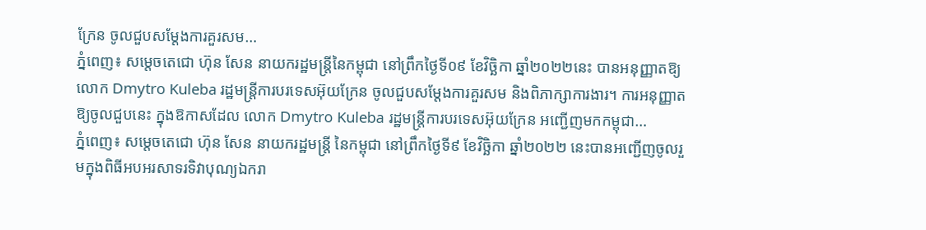ក្រែន ចូលជួបសម្តែងការគួរសម...
ភ្នំពេញ៖ សម្តេចតេជោ ហ៊ុន សែន នាយករដ្ឋមន្ត្រីនៃកម្ពុជា នៅព្រឹកថ្ងៃទី០៩ ខែវិច្ឆិកា ឆ្នាំ២០២២នេះ បានអនុញ្ញាតឱ្យ លោក Dmytro Kuleba រដ្ឋមន្ត្រីការបរទេសអ៊ុយក្រែន ចូលជួបសម្តែងការគួរសម និងពិភាក្សាការងារ។ ការអនុញ្ញាតឱ្យចូលជួបនេះ ក្នុងឱកាសដែល លោក Dmytro Kuleba រដ្ឋមន្ត្រីការបរទេសអ៊ុយក្រែន អញ្ជើញមកកម្ពុជា...
ភ្នំពេញ៖ សម្ដេចតេជោ ហ៊ុន សែន នាយករដ្ឋមន្រ្តី នៃកម្ពុជា នៅព្រឹកថ្ងៃទី៩ ខែវិច្ឆិកា ឆ្នាំ២០២២ នេះបានអញ្ជើញចូលរួមក្នុងពិធីអបអរសាទរទិវាបុណ្យឯករា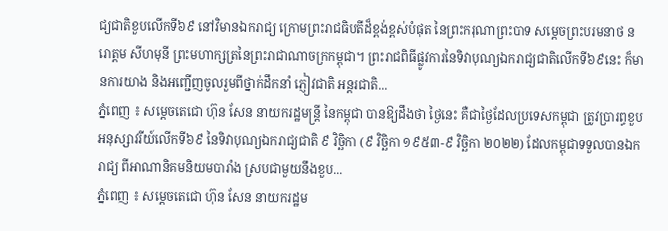ជ្យជាតិខួបលើកទី៦៩ នៅវិមានឯករាជ្យ ក្រោមព្រះរាជធិបតីដ៏ខ្ពង់ខ្ពស់បំផុត នៃព្រះករុណាព្រះបាទ សម្ដេចព្រះបរមនាថ នរោត្ដម សីហមុនី ព្រះមហាក្សត្រនៃព្រះរាជាណាចក្រកម្ពុជា។ ព្រះរាជពិធីផ្លូវការនៃទិវាបុណ្យឯករាជ្យជាតិលើកទី៦៩នេះ ក៏មានការយាង និងអញ្ជើញចូលរួមពីថ្នាក់ដឹកនាំ ភ្ញៀវជាតិ អន្តរជាតិ...
ភ្នំពេញ ៖ សម្ដេចតេជោ ហ៊ុន សែន នាយករដ្ឋមន្ដ្រី នៃកម្ពុជា បានឱ្យដឹងថា ថ្ងៃនេះ គឺជាថ្ងៃដែលប្រទេសកម្ពុជា ត្រូវប្រារព្ធខួបអនុស្សាវរីយ៍លើកទី៦៩ នៃទិវាបុណ្យឯករាជ្យជាតិ ៩ វិច្ឆិកា (៩ វិច្ឆិកា ១៩៥៣-៩ វិច្ឆិកា ២០២២) ដែលកម្ពុជាទទួលបានឯករាជ្យ ពីអាណានិគមនិយមបារាំង ស្របជាមួយនឹងខួប...
ភ្នំពេញ ៖ សម្ដេចតេជោ ហ៊ុន សែន នាយករដ្ឋម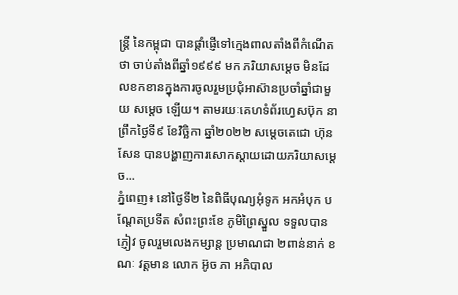ន្ដ្រី នៃកម្ពុជា បានផ្ដាំផ្ញើទៅក្មេងពាលតាំងពីកំណើតថា ចាប់តាំងពីឆ្នាំ១៩៩៩ មក ភរិយាសម្ដេច មិនដែលខកខានក្នុងការចូលរួមប្រជុំអាស៊ានប្រចាំឆ្នាំជាមួយ សម្ដេច ឡើយ។ តាមរយៈគេហទំព័រហ្វេសប៊ុក នាព្រឹកថ្ងៃទី៩ ខែវិច្ឆិកា ឆ្នាំ២០២២ សម្ដេចតេជោ ហ៊ុន សែន បានបង្ហាញការសោកស្តាយដោយភរិយាសម្ដេច...
ភ្នំពេញ៖ នៅថ្ងៃទី២ នៃពិធីបុណ្យអុំទូក អកអំបុក បណ្ដែតប្រទីត សំពះព្រះខែ ភូមិព្រៃស្នួល ទទួលបានភ្ញៀវ ចូលរួមលេងកម្សាន្ដ ប្រមាណជា ២ពាន់នាក់ ខណៈ វត្តមាន លោក អ៊ូច ភា អភិបាល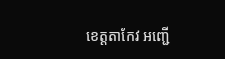ខេត្តតាកែវ អញ្ជើ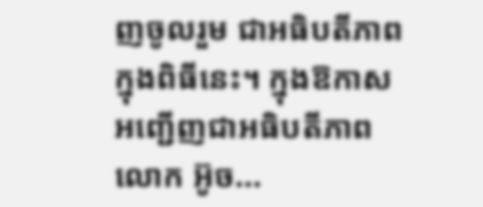ញចូលរួម ជាអធិបតីភាពក្នុងពិធីនេះ។ ក្នុងឱកាសអញ្ជើញជាអធិបតីភាព លោក អ៊ូច...